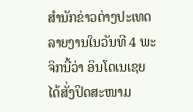ສຳນັກຂ່າວຕ່າງປະເທດ ລາຍງານໃນວັນທີ 4 ພະຈິກນີ້ວ່າ ອິນໂດເນເຊຍ ໄດ້ສັ່ງປິດສະໜາມ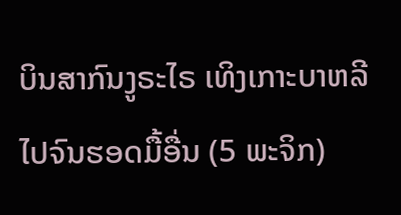ບິນສາກົນງູຣະໄຣ ເທິງເກາະບາຫລີ ໄປຈົນຮອດມື້ອື່ນ (5 ພະຈິກ)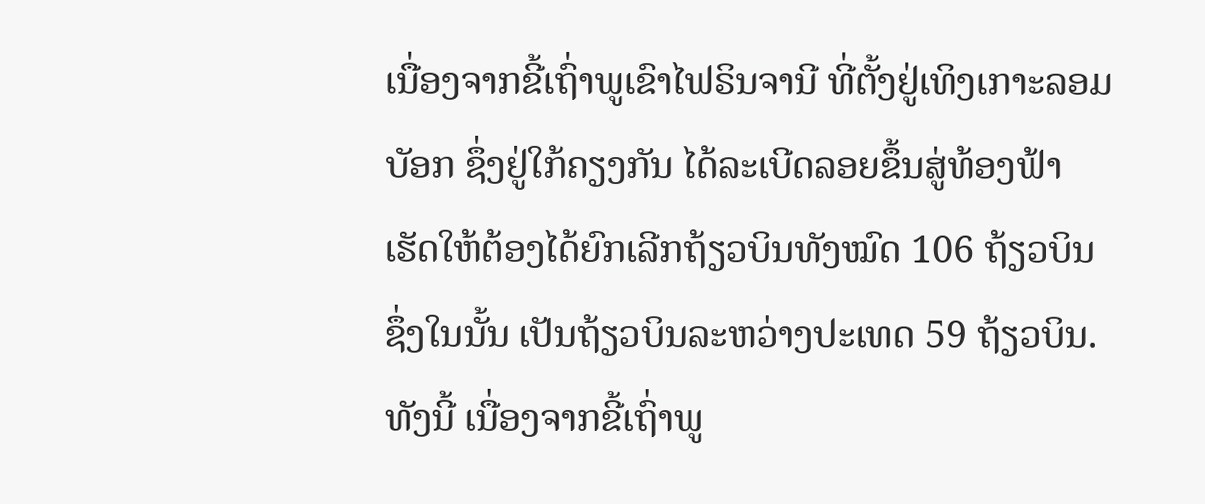ເນື່ອງຈາກຂີ້ເຖົ່າພູເຂົາໄຟຣິນຈານີ ທີ່ຕັ້ງຢູ່ເທິງເກາະລອມບັອກ ຊຶ່ງຢູ່ໃກ້ຄຽງກັນ ໄດ້ລະເບີດລອຍຂຶ້ນສູ່ທ້ອງຟ້າ ເຮັດໃຫ້ຕ້ອງໄດ້ຍົກເລີກຖ້ຽວບິນທັງໝົດ 106 ຖ້ຽວບິນ ຊຶ່ງໃນນັ້ນ ເປັນຖ້ຽວບິນລະຫວ່າງປະເທດ 59 ຖ້ຽວບິນ.
ທັງນີ້ ເນື່ອງຈາກຂີ້ເຖົ່າພູ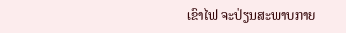ເຂົາໄຟ ຈະປ່ຽນສະພາບກາຍ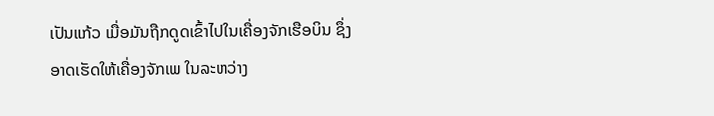ເປັນແກ້ວ ເມື່ອມັນຖືກດູດເຂົ້າໄປໃນເຄື່ອງຈັກເຮືອບິນ ຊຶ່ງອາດເຮັດໃຫ້ເຄື່ອງຈັກເພ ໃນລະຫວ່າງ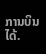ການບິນໄດ້.